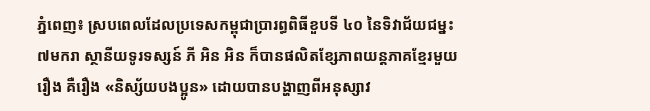ភ្នំពេញ៖ ស្របពេលដែលប្រទេសកម្ពុជាប្រារព្ធពិធីខួបទី ៤០ នៃទិវាជ័យជម្នះ ៧មករា ស្ថានីយទូរទស្សន៍ ភី អិន អិន ក៏បានផលិតខ្សែភាពយន្តភាគខ្មែរមួយរឿង គឺរឿង «និស្ស័យបងប្អូន» ដោយបានបង្ហាញពីអនុស្សាវ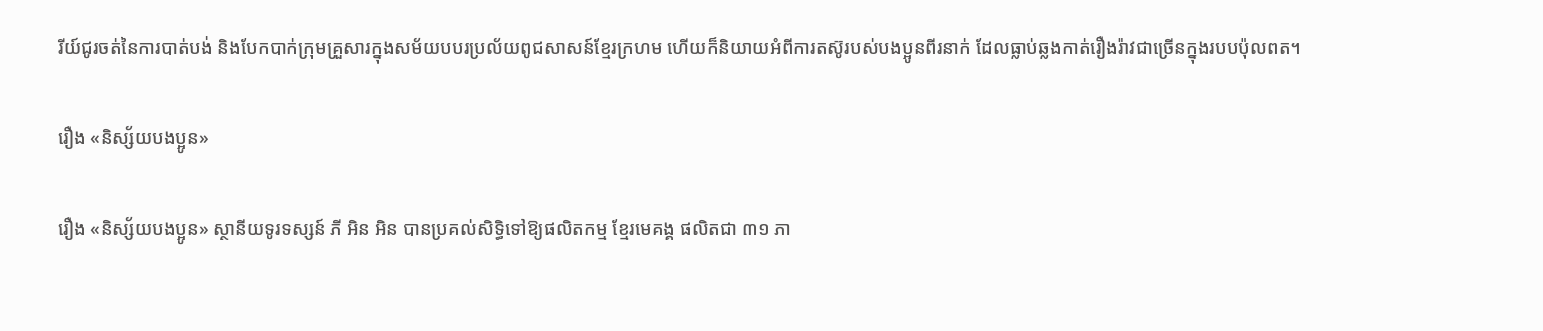រីយ៍ជូរចត់នៃការបាត់បង់ និងបែកបាក់ក្រុមគ្រួសារក្នុងសម័យបបរប្រល័យពូជសាសន៍ខ្មែរក្រហម ហើយក៏និយាយអំពីការតស៊ូរបស់បងប្អូនពីរនាក់ ដែលធ្លាប់ឆ្លងកាត់រឿងរ៉ាវជាច្រើនក្នុងរបបប៉ុលពត។

រឿង «និស្ស័យបងប្អូន»

រឿង «និស្ស័យបងប្អូន» ស្ថានីយទូរទស្សន៍ ភី អិន អិន បានប្រគល់សិទ្ធិទៅឱ្យផលិតកម្ម ខ្មែរមេគង្គ ផលិតជា ៣១ ភា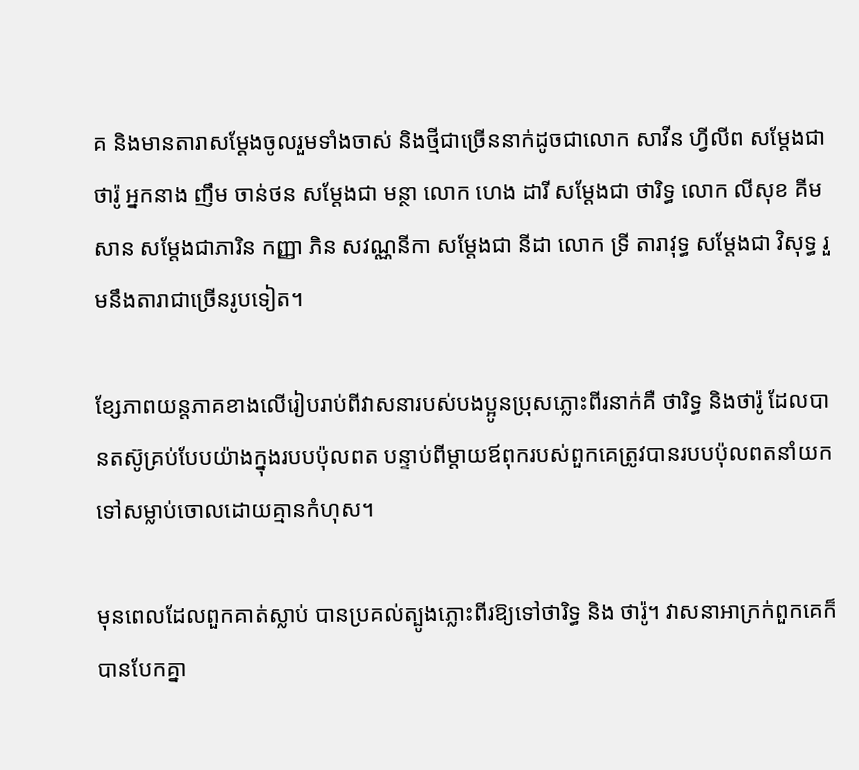គ និងមានតារាសម្តែងចូលរួមទាំងចាស់ និងថ្មីជាច្រើននាក់ដូចជាលោក សាវីន ហ្វីលីព សម្តែងជា ថារ៉ូ អ្នកនាង ញឹម ចាន់ថន សម្តែងជា មន្ថា លោក ហេង ដារី សម្តែងជា ថារិទ្ធ លោក លីសុខ គីមសាន សម្តែងជាភារិន កញ្ញា ភិន សវណ្ណនីកា សម្តែងជា នីដា លោក ទ្រី តារាវុទ្ធ សម្តែងជា វិសុទ្ធ រួមនឹងតារាជាច្រើនរូបទៀត។

ខ្សែភាពយន្តភាគខាងលើរៀបរាប់ពីវាសនារបស់បងប្អូនប្រុសភ្លោះពីរនាក់គឺ ថារិទ្ធ និងថារ៉ូ ដែលបានតស៊ូគ្រប់បែបយ៉ាងក្នុងរបបប៉ុលពត បន្ទាប់ពីម្តាយឪពុករបស់ពួកគេត្រូវបានរបបប៉ុលពតនាំយកទៅសម្លាប់ចោលដោយគ្មានកំហុស។

មុនពេលដែលពួកគាត់ស្លាប់ បានប្រគល់ត្បូងភ្លោះពីរឱ្យទៅថារិទ្ធ និង ថារ៉ូ។ វាសនាអាក្រក់ពួកគេក៏បានបែកគ្នា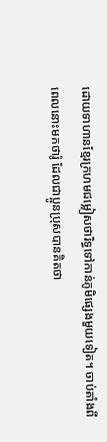ដោយទាហានខ្មែរក្រហមជម្លៀសថារិទ្ធទៅកាន់ភូមិផ្សេងមួយទៀត។ ចាប់តាំងពីពេលនោះមកថារ៉ូ ដែលជាប្អូនប្រុសបានគិតថា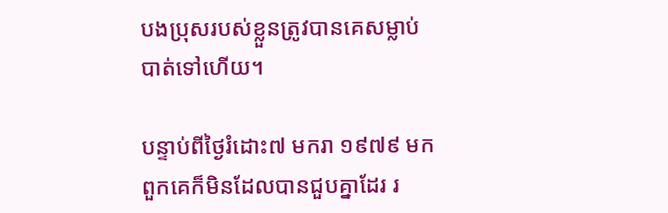បងប្រុសរបស់ខ្លួនត្រូវបានគេសម្លាប់បាត់ទៅហើយ។

បន្ទាប់ពីថ្ងៃរំដោះ៧ មករា ១៩៧៩ មកពួកគេក៏មិនដែលបានជួបគ្នាដែរ រ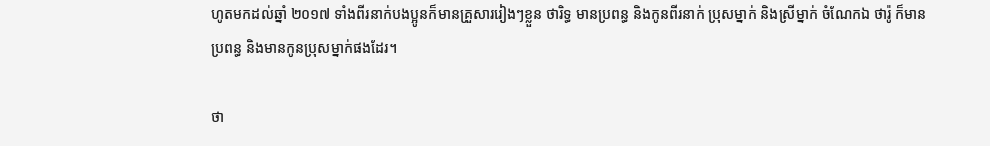ហូតមកដល់ឆ្នាំ ២០១៧ ទាំងពីរនាក់បងប្អូនក៏មានគ្រួសាររៀងៗខ្លួន ថារិទ្ធ មានប្រពន្ធ និងកូនពីរនាក់ ប្រុសម្នាក់ និងស្រីម្នាក់ ចំណែកឯ ថារ៉ូ ក៏មានប្រពន្ធ និងមានកូនប្រុសម្នាក់ផងដែរ។

ថា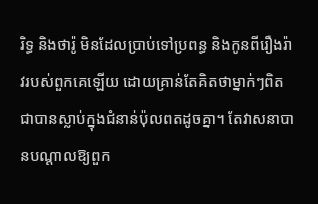រិទ្ធ និងថារ៉ូ មិនដែលប្រាប់ទៅប្រពន្ធ និងកូនពីរឿងរ៉ាវរបស់ពួកគេឡើយ ដោយគ្រាន់តែគិតថាម្នាក់ៗពិតជាបានស្លាប់ក្នុងជំនាន់ប៉ុលពតដូចគ្នា។ តែវាសនាបានបណ្តាលឱ្យពួក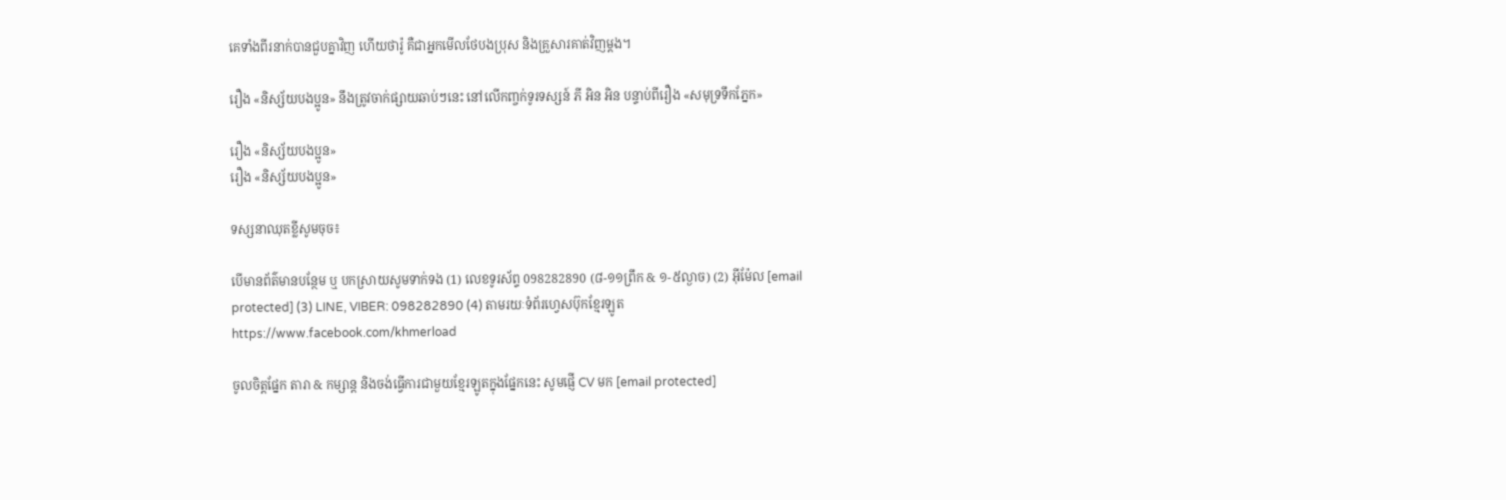គេទាំងពីរនាក់បានជួបគ្នាវិញ ហើយថារ៉ូ គឺជាអ្នកមើលថែបងប្រុស និងគ្រួសារគាត់វិញម្តង។

រឿង «និស្ស័យបងប្អូន» នឹងត្រូវចាក់ផ្សាយឆាប់ៗនេះ នៅលើកញ្ចក់ទូរទស្សន៍ ភី អិន អិន បន្ទាប់ពីរឿង «សមុទ្រទឹកភ្នែក»

រឿង «និស្ស័យបងប្អូន»
រឿង «និស្ស័យបងប្អូន»

ទស្សនាឈុតខ្លីសូមចុច៖

បើមានព័ត៌មានបន្ថែម ឬ បកស្រាយសូមទាក់ទង (1) លេខទូរស័ព្ទ 098282890 (៨-១១ព្រឹក & ១-៥ល្ងាច) (2) អ៊ីម៉ែល [email protected] (3) LINE, VIBER: 098282890 (4) តាមរយៈទំព័រហ្វេសប៊ុកខ្មែរឡូត https://www.facebook.com/khmerload

ចូលចិត្តផ្នែក តារា & កម្សាន្ដ និងចង់ធ្វើការជាមួយខ្មែរឡូតក្នុងផ្នែកនេះ សូមផ្ញើ CV មក [email protected]